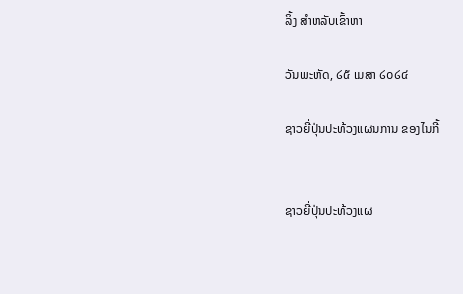ລິ້ງ ສຳຫລັບເຂົ້າຫາ

ວັນພະຫັດ, ໒໕ ເມສາ ໒໐໒໔

ຊາວຍີ່ປຸ່ນປະທ້ວງແຜນການ ຂອງໄນກີ້


ຊາວຍີ່ປຸ່ນປະທ້ວງແຜ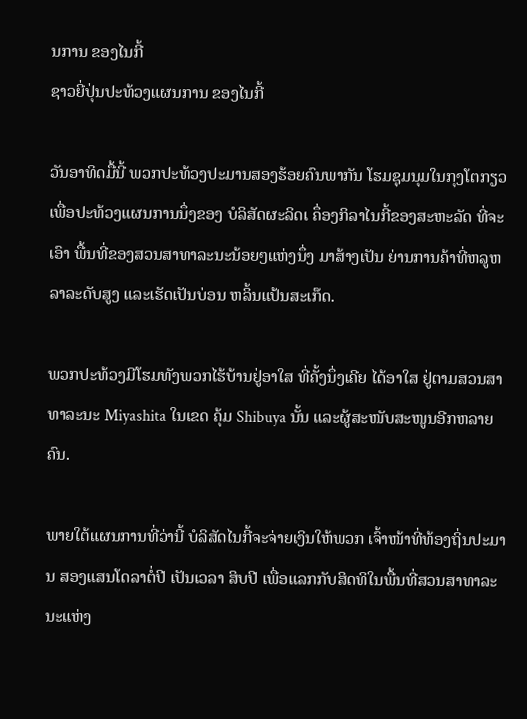ນການ ຂອງໄນກີ້
ຊາວຍີ່ປຸ່ນປະທ້ວງແຜນການ ຂອງໄນກີ້

ວັນອາທິດມື້ນີ້ ພວກປະທ້ວງປະມານສອງຮ້ອຍຄົນພາກັນ ໂຮມຊຸມນຸມໃນກຸງໂຕກຽວ ເພື່ອປະທ້ວງແຜນການນຶ່ງຂອງ ບໍລິສັດຜະລິດເ ຄຶ່ອງກິລາໄນກີ້ຂອງສະຫະລັດ ທີ່ຈະເອົາ ພື້ນທີ່ຂອງສວນສາທາລະນະນ້ອຍໆແຫ່ງນຶ່ງ ມາສ້າງເປັນ ຍ່ານການຄ້າທີ່ຫລູຫລາລະດັບສູງ ແລະເຮັດເປັນບ່ອນ ຫລິ້ນແປ້ນສະເກ໊ດ.

ພວກປະທ້ວງມີໂຮມທັງພວກໄຮ້ບ້ານຢູ່ອາໃສ ທີ່ຄັ້ງນຶ່ງເຄີຍ ໄດ້ອາໃສ ຢູ່ຕາມສວນສາທາລະນະ Miyashita ໃນເຂດ ຄຸ້ມ Shibuya ນັ້ນ ແລະຜູ້ສະໜັບສະໜູນອີກຫລາຍຄົນ.

ພາຍໃຕ້ແຜນການທີ່ວ່ານີ້ ບໍລິສັດໄນກີ້ຈະຈ່າຍເງິນໃຫ້ພວກ ເຈົ້າໜ້າທີ່ທ້ອງຖິ່ນປະມານ ສອງແສນໂດລາຕໍ່ປີ ເປັນເວລາ ສິບປີ ເພື່ອແລກກັບສິດທິໃນພື້ນທີ່ສວນສາທາລະນະແຫ່ງ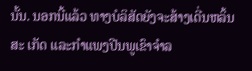ນັ້ນ. ນອກນີ້ແລ້ວ ທາງບໍລິສັດຍັງຈະສ້າງເດີ່ນຫລິ້ນສະ ເກັດ ແລະກຳແພງປີນພູເຂົາຈໍາລ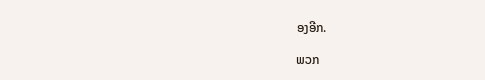ອງອີກ.

ພວກ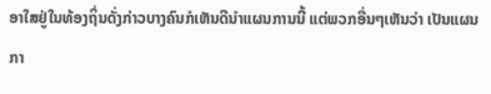ອາໃສຢູ່ໃນທ້ອງຖິ່ນດັ່ງກ່າວບາງຄົນກໍເຫັນດີນໍາແຜນການນີ້ ແຕ່ພວກອື່ນໆເຫັນວ່າ ເປັນແຜນກາ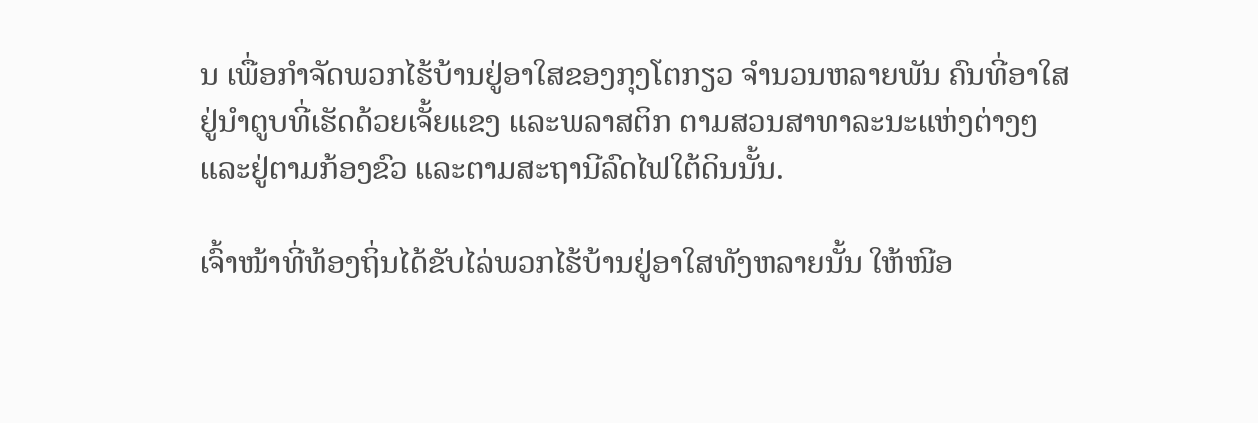ນ ເພື່ອກໍາຈັດພວກໄຮ້ບ້ານຢູ່ອາໃສຂອງກຸງໂຕກຽວ ຈຳນວນຫລາຍພັນ ຄົນທີ່ອາໃສຢູ່ນໍາຕູບທີ່ເຮັດດ້ວຍເຈັ້ຍແຂງ ແລະພລາສຕິກ ຕາມສວນສາທາລະນະແຫ່ງຕ່າງໆ ແລະຢູ່ຕາມກ້ອງຂົວ ແລະຕາມສະຖານີລົດໄຟໃຕ້ດິນນັ້ນ.

ເຈົ້າໜ້າທີ່ທ້ອງຖິ່ນໄດ້ຂັບໄລ່ພວກໄຮ້ບ້ານຢູ່ອາໃສທັງຫລາຍນັ້ນ ໃຫ້ໜີອ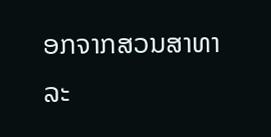ອກຈາກສວນສາທາ ລະ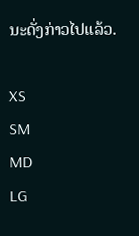ນະດັ່ງກ່າວໄປແລ້ວ.

XS
SM
MD
LG